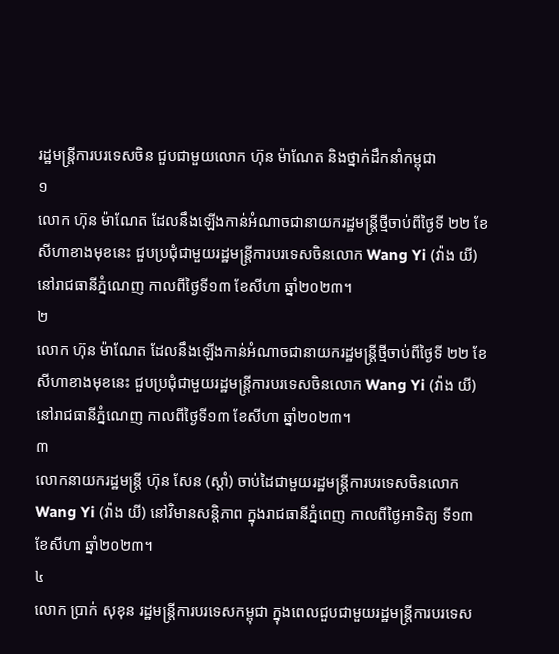រដ្ឋមន្ត្រីការបរទេសចិន ជួបជាមួយលោក ហ៊ុន ម៉ាណែត និងថ្នាក់ដឹកនាំកម្ពុជា
១
លោក ហ៊ុន ម៉ាណែត ដែលនឹងឡើងកាន់អំណាចជានាយករដ្ឋមន្ត្រីថ្មីចាប់ពីថ្ងៃទី ២២ ខែសីហាខាងមុខនេះ ជួបប្រជុំជាមួយរដ្ឋមន្ត្រីការបរទេសចិនលោក Wang Yi (វ៉ាង យី) នៅរាជធានីភ្នំណេញ កាលពីថ្ងៃទី១៣ ខែសីហា ឆ្នាំ២០២៣។
២
លោក ហ៊ុន ម៉ាណែត ដែលនឹងឡើងកាន់អំណាចជានាយករដ្ឋមន្ត្រីថ្មីចាប់ពីថ្ងៃទី ២២ ខែសីហាខាងមុខនេះ ជួបប្រជុំជាមួយរដ្ឋមន្ត្រីការបរទេសចិនលោក Wang Yi (វ៉ាង យី) នៅរាជធានីភ្នំណេញ កាលពីថ្ងៃទី១៣ ខែសីហា ឆ្នាំ២០២៣។
៣
លោកនាយករដ្ឋមន្ត្រី ហ៊ុន សែន (ស្តាំ) ចាប់ដៃជាមួយរដ្ឋមន្ត្រីការបរទេសចិនលោក Wang Yi (វ៉ាង យី) នៅវិមានសន្តិភាព ក្នុងរាជធានីភ្នំពេញ កាលពីថ្ងៃអាទិត្យ ទី១៣ ខែសីហា ឆ្នាំ២០២៣។
៤
លោក ប្រាក់ សុខុន រដ្ឋមន្រ្តីការបរទេសកម្ពុជា ក្នុងពេលជួបជាមួយរដ្ឋមន្រ្តីការបរទេស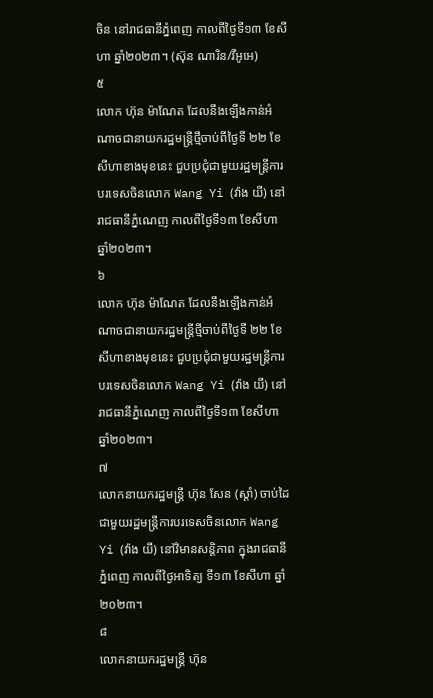ចិន នៅរាជធានីភ្នំពេញ កាលពីថ្ងៃទី១៣ ខែសីហា ឆ្នាំ២០២៣។ (ស៊ុន ណារិន/វីអូអេ)
៥
លោក ហ៊ុន ម៉ាណែត ដែលនឹងឡើងកាន់អំណាចជានាយករដ្ឋមន្ត្រីថ្មីចាប់ពីថ្ងៃទី ២២ ខែសីហាខាងមុខនេះ ជួបប្រជុំជាមួយរដ្ឋមន្ត្រីការបរទេសចិនលោក Wang Yi (វ៉ាង យី) នៅរាជធានីភ្នំណេញ កាលពីថ្ងៃទី១៣ ខែសីហា ឆ្នាំ២០២៣។
៦
លោក ហ៊ុន ម៉ាណែត ដែលនឹងឡើងកាន់អំណាចជានាយករដ្ឋមន្ត្រីថ្មីចាប់ពីថ្ងៃទី ២២ ខែសីហាខាងមុខនេះ ជួបប្រជុំជាមួយរដ្ឋមន្ត្រីការបរទេសចិនលោក Wang Yi (វ៉ាង យី) នៅរាជធានីភ្នំណេញ កាលពីថ្ងៃទី១៣ ខែសីហា ឆ្នាំ២០២៣។
៧
លោកនាយករដ្ឋមន្ត្រី ហ៊ុន សែន (ស្តាំ) ចាប់ដៃជាមួយរដ្ឋមន្ត្រីការបរទេសចិនលោក Wang Yi (វ៉ាង យី) នៅវិមានសន្តិភាព ក្នុងរាជធានីភ្នំពេញ កាលពីថ្ងៃអាទិត្យ ទី១៣ ខែសីហា ឆ្នាំ២០២៣។
៨
លោកនាយករដ្ឋមន្ត្រី ហ៊ុន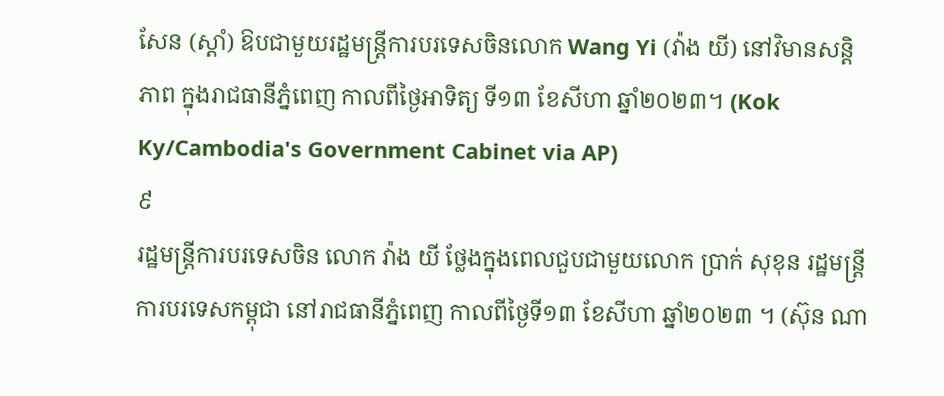សែន (ស្តាំ) ឱបជាមួយរដ្ឋមន្ត្រីការបរទេសចិនលោក Wang Yi (វ៉ាង យី) នៅវិមានសន្តិភាព ក្នុងរាជធានីភ្នំពេញ កាលពីថ្ងៃអាទិត្យ ទី១៣ ខែសីហា ឆ្នាំ២០២៣។ (Kok Ky/Cambodia's Government Cabinet via AP)
៩
រដ្ឋមន្រ្តីការបរទេសចិន លោក វ៉ាង យី ថ្លែងក្នុងពេលជួបជាមួយលោក ប្រាក់ សុខុន រដ្ឋមន្រ្តីការបរទេសកម្ពុជា នៅរាជធានីភ្នំពេញ កាលពីថ្ងៃទី១៣ ខែសីហា ឆ្នាំ២០២៣ ។ (ស៊ុន ណា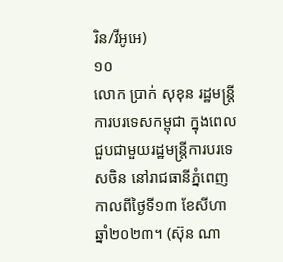រិន/វីអូអេ)
១០
លោក ប្រាក់ សុខុន រដ្ឋមន្រ្តីការបរទេសកម្ពុជា ក្នុងពេលជួបជាមួយរដ្ឋមន្រ្តីការបរទេសចិន នៅរាជធានីភ្នំពេញ កាលពីថ្ងៃទី១៣ ខែសីហា ឆ្នាំ២០២៣។ (ស៊ុន ណា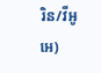រិន/វីអូអេ)